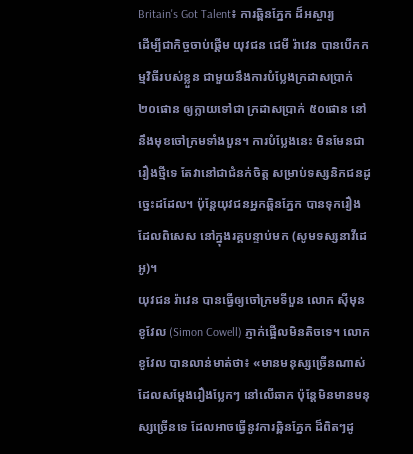Britain's Got Talent៖ ការឆ្ពិនភ្នែក ដ៏អស្ចារ្យ
ដើម្បីជាកិច្ចចាប់ផ្ដើម យុវជន ជេមី រ៉ាវេន បានបើកកម្មវិធីរបស់ខ្លួន ជាមួយនឹងការបំប្លែងក្រដាសប្រាក់ ២០ផោន ឲ្យក្លាយទៅជា ក្រដាសប្រាក់ ៥០ផោន នៅនឹងមុខចៅក្រមទាំងបួន។ ការបំប្លែងនេះ មិនមែនជារឿងថ្មីទេ តែវានៅជាជំនក់ចិត្ត សម្រាប់ទស្សនិកជនដូច្នេះដដែល។ ប៉ុន្តែយុវជនអ្នកឆ្ពិនភ្នែក បានទុករឿង ដែលពិសេស នៅក្នុងរគ្គបន្ទាប់មក (សូមទស្សនាវីដេអូ)។
យុវជន រ៉ាវេន បានធ្វើឲ្យចៅក្រមទីបួន លោក ស៊ីមុន ខូវែល (Simon Cowell) ភ្ញាក់ផ្អើលមិនតិចទេ។ លោក ខូវែល បានលាន់មាត់ថា៖ «មានមនុស្សច្រើនណាស់ ដែលសម្ដែងរឿងប្លែកៗ នៅលើឆាក ប៉ុន្តែមិនមានមនុស្សច្រើនទេ ដែលអាចធ្វើនូវការឆ្ពិនភ្នែក ដ៏ពិតៗដូ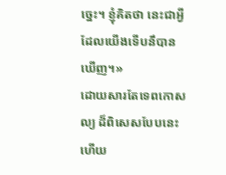ច្នេះ។ ខ្ញុំគិតថា នេះជាអ្វីដែលយើងទើបនឹបានឃើញ។»
ដោយសារតែទេពកោសល្យ ដ៏ពិសេសបែបនេះហើយ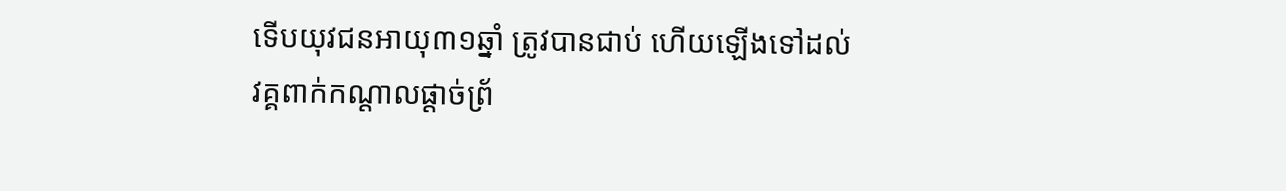ទើបយុវជនអាយុ៣១ឆ្នាំ ត្រូវបានជាប់ ហើយឡើងទៅដល់ វគ្គពាក់កណ្ដាលផ្ដាច់ព្រ័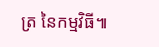ត្រ នៃកម្មវិធី៕